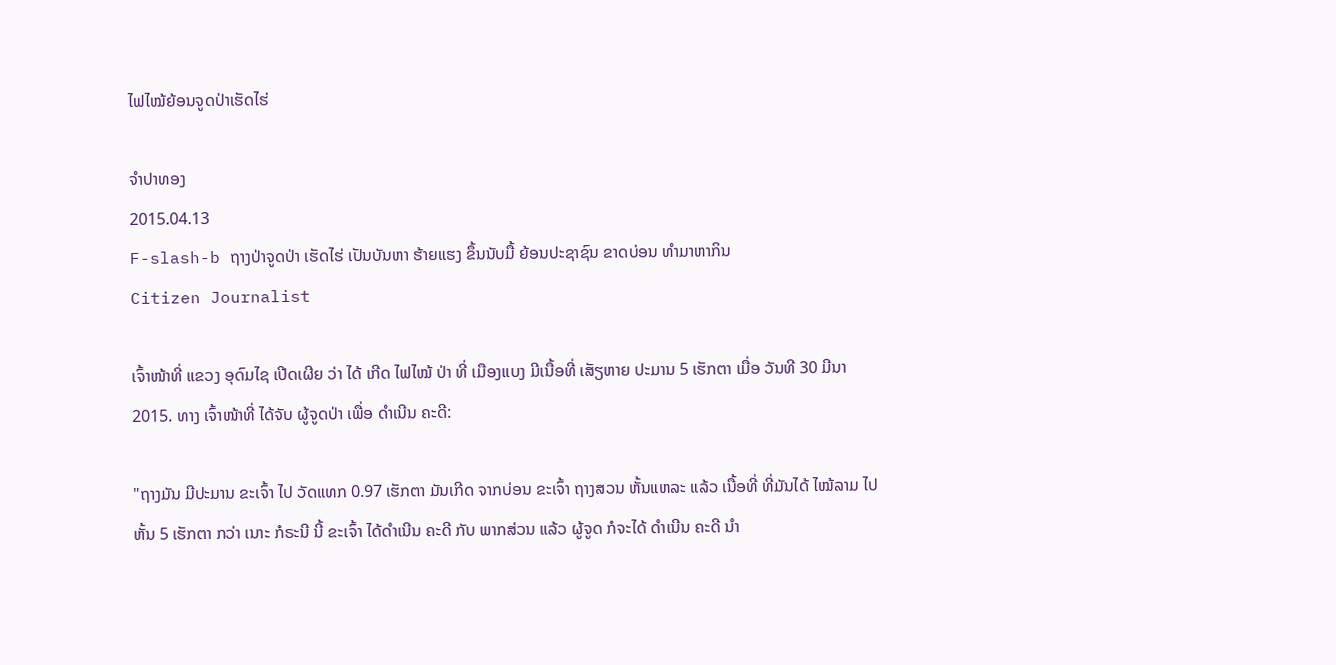ໄຟໄໝ້ຍ້ອນຈູດປ່າເຮັດໄຮ່

ຈໍາປາທອງ
2015.04.13
F-slash-b ຖາງປ່າຈູດປ່າ ເຮັດໄຮ່ ເປັນບັນຫາ ຮ້າຍແຮງ ຂຶ້ນນັບມື້ ຍ້ອນປະຊາຊົນ ຂາດບ່ອນ ທໍາມາຫາກິນ
Citizen Journalist

ເຈົ້າໜ້າທີ່ ແຂວງ ອຸດົມໄຊ ເປີດເຜີຍ ວ່າ ໄດ້ ເກີດ ໄຟໄໝ້ ປ່າ ທີ່ ເມືອງແບງ ມີເນື້ອທີ່ ເສັຽຫາຍ ປະມານ 5 ເຮັກຕາ ເມື່ອ ວັນທີ 30 ມີນາ 2015. ທາງ ເຈົ້າໜ້າທີ່ ໄດ້ຈັບ ຜູ້ຈູດປ່າ ເພື່ອ ດຳເນີນ ຄະດີ:

"ຖາງມັນ ມີປະມານ ຂະເຈົ້າ ໄປ ວັດແທກ 0.97 ເຮັກຕາ ມັນເກີດ ຈາກບ່ອນ ຂະເຈົ້າ ຖາງສວນ ຫັ້ນແຫລະ ແລ້ວ ເນື້ອທີ່ ທີ່ມັນໄດ້ ໄໝ້ລາມ ໄປຫັ້ນ 5 ເຮັກຕາ ກວ່າ ເນາະ ກໍຣະນີ ນີ້ ຂະເຈົ້າ ໄດ້ດຳເນີນ ຄະດີ ກັບ ພາກສ່ວນ ແລ້ວ ຜູ້ຈູດ ກໍຈະໄດ້ ດຳເນີນ ຄະດີ ນຳ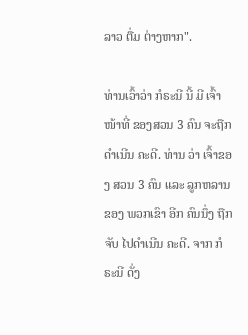ລາວ ຕື່ມ ຕ່າງຫາກ".

ທ່ານເວົ້າວ່າ ກໍຣະນີ ນີ້ ມີ ເຈົ້າໜ້າທີ່ ຂອງສວນ 3 ຄົນ ຈະຖືກ ດຳເນີນ ຄະດີ. ທ່ານ ວ່າ ເຈົ້າຂອງ ສວນ 3 ຄົນ ແລະ ລູກຫລານ ຂອງ ພວກເຂົາ ອີກ ຄົນນຶ່ງ ຖືກຈັບ ໄປດໍາເນີນ ຄະດີ. ຈາກ ກໍຣະນີ ດັ່ງ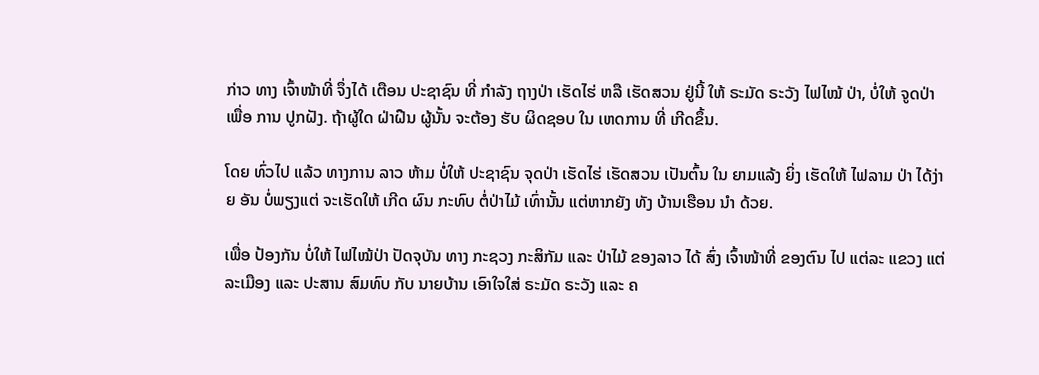ກ່າວ ທາງ ເຈົ້າໜ້າທີ່ ຈຶ່ງໄດ້ ເຕືອນ ປະຊາຊົນ ທີ່ ກໍາລັງ ຖາງປ່າ ເຮັດໄຮ່ ຫລື ເຮັດສວນ ຢູ່ນີ້ ໃຫ້ ຣະມັດ ຣະວັງ ໄຟໄໝ້ ປ່າ, ບໍ່ໃຫ້ ຈູດປ່າ ເພື່ອ ການ ປູກຝັງ. ຖ້າຜູ້ໃດ ຝ່າຝືນ ຜູ້ນັ້ນ ຈະຕ້ອງ ຮັບ ຜິດຊອບ ໃນ ເຫດການ ທີ່ ເກີດຂຶ້ນ.

ໂດຍ ທົ່ວໄປ ແລ້ວ ທາງການ ລາວ ຫ້າມ ບໍ່ໃຫ້ ປະຊາຊົນ ຈຸດປ່າ ເຮັດໄຮ່ ເຮັດສວນ ເປັນຕົ້ນ ໃນ ຍາມແລ້ງ ຍິ່ງ ເຮັດໃຫ້ ໄຟລາມ ປ່າ ໄດ້ງ່າຍ ອັນ ບໍ່ພຽງແຕ່ ຈະເຮັດໃຫ້ ເກີດ ຜົນ ກະທົບ ຕໍ່ປ່າໄມ້ ເທົ່ານັ້ນ ແຕ່ຫາກຍັງ ທັງ ບ້ານເຮືອນ ນໍາ ດ້ວຍ.

ເພື່ອ ປ້ອງກັນ ບໍ່ໃຫ້ ໄຟໄໝ້ປ່າ ປັດຈຸບັນ ທາງ ກະຊວງ ກະສິກັມ ແລະ ປ່າໄມ້ ຂອງລາວ ໄດ້ ສົ່ງ ເຈົ້າໜ້າທີ່ ຂອງຕົນ ໄປ ແຕ່ລະ ແຂວງ ແຕ່ ລະເມືອງ ແລະ ປະສານ ສົມທົບ ກັບ ນາຍບ້ານ ເອົາໃຈໃສ່ ຣະມັດ ຣະວັງ ແລະ ຄ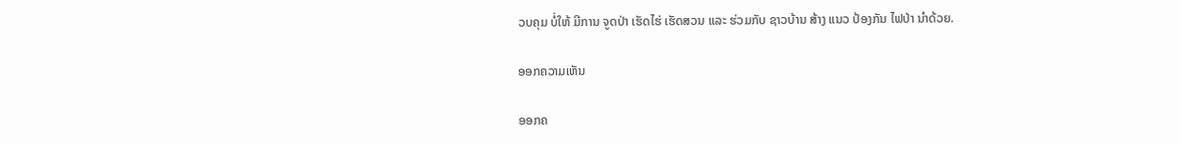ວບຄຸມ ບໍ່ໃຫ້ ມີການ ຈູດປ່າ ເຮັດໄຮ່ ເຮັດສວນ ແລະ ຮ່ວມກັບ ຊາວບ້ານ ສ້າງ ແນວ ປ້ອງກັນ ໄຟປ່າ ນໍາດ້ວຍ.

ອອກຄວາມເຫັນ

ອອກຄ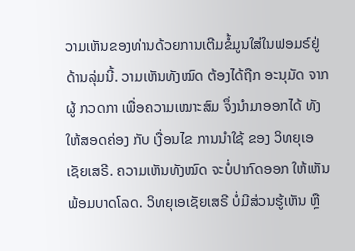ວາມເຫັນຂອງທ່ານດ້ວຍການເຕີມຂໍ້ມູນໃສ່ໃນຟອມຣ໌ຢູ່ດ້ານລຸ່ມນີ້. ວາມເຫັນທັງໝົດ ຕ້ອງໄດ້ຖືກ ອະນຸມັດ ຈາກຜູ້ ກວດກາ ເພື່ອຄວາມເໝາະສົມ ຈຶ່ງນໍາມາອອກໄດ້ ທັງໃຫ້ສອດຄ່ອງ ກັບ ເງື່ອນໄຂ ການນຳໃຊ້ ຂອງ ວິທຍຸເອເຊັຍເສຣີ. ຄວາມເຫັນທັງໝົດ ຈະບໍ່ປາກົດອອກ ໃຫ້ເຫັນພ້ອມບາດໂລດ. ວິທຍຸເອເຊັຍເສຣີ ບໍ່ມີສ່ວນຮູ້ເຫັນ ຫຼື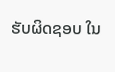ຮັບຜິດຊອບ ໃນ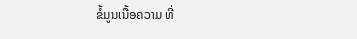ຂໍ້ມູນເນື້ອຄວາມ ທີ່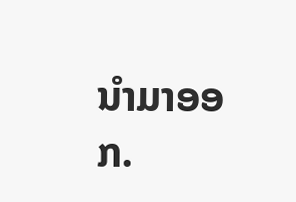ນໍາມາອອກ.